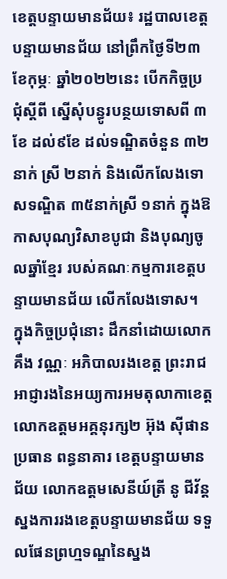ខេត្តបន្ទាយមានជ័យ៖ រដ្ឋបាលខេត្តបន្ទាយមានជ័យ នៅព្រឹកថ្ងៃទី២៣ ខែកុម្ភៈ ឆ្នាំ២០២២នេះ បើកកិច្ចប្រជុំស្តីពី ស្នើសុំបន្ធូរបន្ថយទោសពី ៣ខែ ដល់៩ខែ ដល់ទណ្ឌិតចំនួន ៣២នាក់ ស្រី ២នាក់ និងលើកលែងទោសទណ្ឌិត ៣៥នាក់ស្រី ១នាក់ ក្នុងឱកាសបុណ្យវិសាខបូជា និងបុណ្យចូលឆ្នាំខ្មែរ របស់គណៈកម្មការខេត្តបន្ទាយមានជ័យ លើកលែងទោស។
ក្នុងកិច្ចប្រជុំនោះ ដឹកនាំដោយលោក គឹង វណ្ណៈ អភិបាលរងខេត្ត ព្រះរាជអាជ្ញារងនៃអយ្យការអមតុលាកាខេត្ត លោកឧត្តមអគ្គនុរក្ស២ អ៊ុង ស៊ីផាន ប្រធាន ពន្ធនាគារ ខេត្តបន្ទាយមានជ័យ លោកឧត្តមសេនីយ៍ត្រី នូ ជីវ័ន្ត ស្នងការរងខេត្តបន្ទាយមានជ័យ ទទួលផែនព្រហ្មទណ្ឌនៃស្នង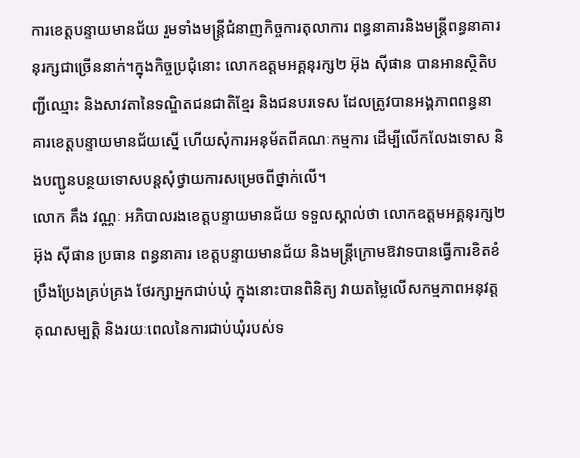ការខេត្តបន្ទាយមានជ័យ រួមទាំងមន្ត្រីជំនាញកិច្ចការតុលាការ ពន្ធនាគារនិងមន្ត្រីពន្ធនាគារនុរក្សជាច្រើននាក់។ក្នុងកិច្ចប្រជុំនោះ លោកឧត្តមអគ្គនុរក្ស២ អ៊ុង ស៊ីផាន បានអានស្ថិតិបញ្ជីឈ្មោះ និងសាវតានៃទណ្ឌិតជនជាតិខ្មែរ និងជនបរទេស ដែលត្រូវបានអង្គភាពពន្ធនាគារខេត្តបន្ទាយមានជ័យស្នើ ហើយសុំការអនុម័តពីគណៈកម្មការ ដើម្បីលើកលែងទោស និងបញ្ជូនបន្ថយទោសបន្តសុំថ្វាយការសម្រេចពីថ្នាក់លើ។
លោក គឹង វណ្ណៈ អភិបាលរងខេត្តបន្ទាយមានជ័យ ទទួលស្គាល់ថា លោកឧត្តមអគ្គនុរក្ស២ អ៊ុង ស៊ីផាន ប្រធាន ពន្ធនាគារ ខេត្តបន្ទាយមានជ័យ និងមន្ត្រីក្រោមឱវាទបានធ្វើការខិតខំប្រឹងប្រែងគ្រប់គ្រង ថែរក្សាអ្នកជាប់ឃុំ ក្នុងនោះបានពិនិត្យ វាយតម្លៃលើសកម្មភាពអនុវត្ត គុណសម្បត្តិ និងរយៈពេលនៃការជាប់ឃុំរបស់ទ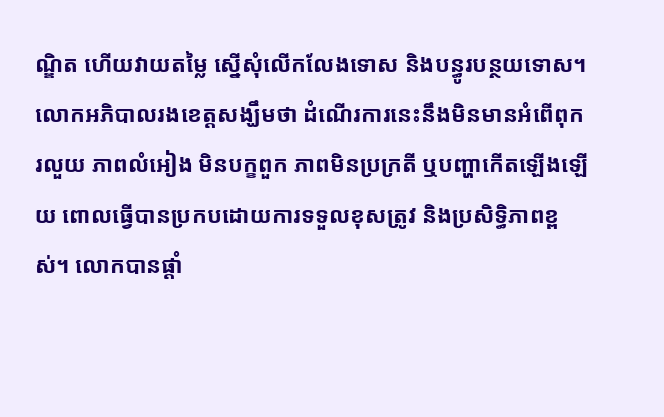ណ្ឌិត ហើយវាយតម្លៃ ស្នើសុំលើកលែងទោស និងបន្ធូរបន្ថយទោស។
លោកអភិបាលរងខេត្តសង្ឃឹមថា ដំណើរការនេះនឹងមិនមានអំពើពុករលួយ ភាពលំអៀង មិនបក្ខពួក ភាពមិនប្រក្រតី ឬបញ្ហាកើតឡើងឡើយ ពោលធ្វើបានប្រកបដោយការទទួលខុសត្រូវ និងប្រសិទ្ធិភាពខ្ពស់។ លោកបានផ្តាំ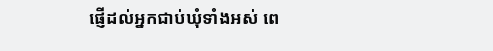ផ្ញើដល់អ្នកជាប់ឃុំទាំងអស់ ពេ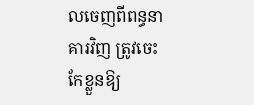លចេញពីពន្ធនាគារវិញ ត្រូវចេះកែខ្លួនឱ្យ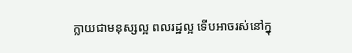ក្លាយជាមនុស្សល្អ ពលរដ្ឋល្អ ទើបអាចរស់នៅក្នុ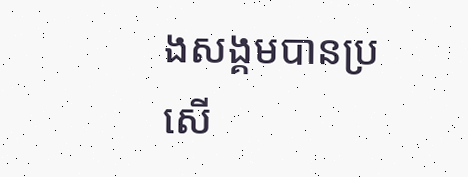ងសង្គមបានប្រសើ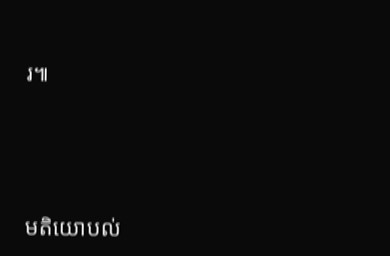រ៕




មតិយោបល់